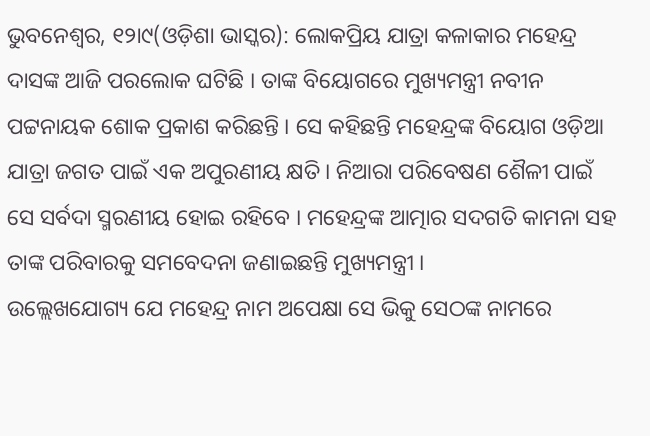ଭୁବନେଶ୍ୱର, ୧୨ା୯(ଓଡ଼ିଶା ଭାସ୍କର): ଲୋକପ୍ରିୟ ଯାତ୍ରା କଳାକାର ମହେନ୍ଦ୍ର ଦାସଙ୍କ ଆଜି ପରଲୋକ ଘଟିଛି । ତାଙ୍କ ବିୟୋଗରେ ମୁଖ୍ୟମନ୍ତ୍ରୀ ନବୀନ ପଟ୍ଟନାୟକ ଶୋକ ପ୍ରକାଶ କରିଛନ୍ତି । ସେ କହିଛନ୍ତି ମହେନ୍ଦ୍ରଙ୍କ ବିୟୋଗ ଓଡ଼ିଆ ଯାତ୍ରା ଜଗତ ପାଇଁ ଏକ ଅପୁରଣୀୟ କ୍ଷତି । ନିଆରା ପରିବେଷଣ ଶୈଳୀ ପାଇଁ ସେ ସର୍ବଦା ସ୍ମରଣୀୟ ହୋଇ ରହିବେ । ମହେନ୍ଦ୍ରଙ୍କ ଆତ୍ମାର ସଦଗତି କାମନା ସହ ତାଙ୍କ ପରିବାରକୁ ସମବେଦନା ଜଣାଇଛନ୍ତି ମୁଖ୍ୟମନ୍ତ୍ରୀ ।
ଉଲ୍ଲେଖଯୋଗ୍ୟ ଯେ ମହେନ୍ଦ୍ର ନାମ ଅପେକ୍ଷା ସେ ଭିକୁ ସେଠଙ୍କ ନାମରେ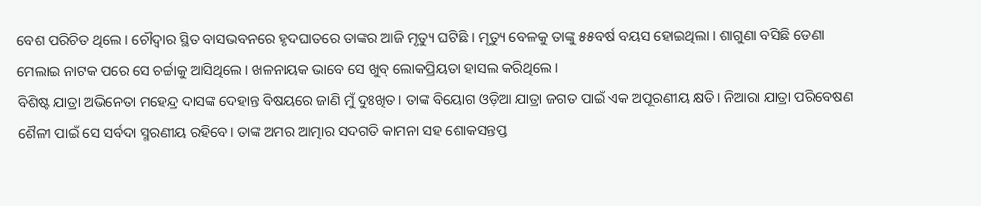ବେଶ ପରିଚିତ ଥିଲେ । ଚୌଦ୍ୱାର ସ୍ଥିତ ବାସଭବନରେ ହୃଦଘାତରେ ତାଙ୍କର ଆଜି ମୃତ୍ୟୁ ଘଟିଛି । ମୃତ୍ୟୁ ବେଳକୁ ତାଙ୍କୁ ୫୫ବର୍ଷ ବୟସ ହୋଇଥିଲା । ଶାଗୁଣା ବସିଛି ଡେଣା ମେଲାଇ ନାଟକ ପରେ ସେ ଚର୍ଚ୍ଚାକୁ ଆସିଥିଲେ । ଖଳନାୟକ ଭାବେ ସେ ଖୁବ୍ ଲୋକପ୍ରିୟତା ହାସଲ କରିଥିଲେ ।
ବିଶିଷ୍ଟ ଯାତ୍ରା ଅଭିନେତା ମହେନ୍ଦ୍ର ଦାସଙ୍କ ଦେହାନ୍ତ ବିଷୟରେ ଜାଣି ମୁଁ ଦୁଃଖିତ। ତାଙ୍କ ବିୟୋଗ ଓଡ଼ିଆ ଯାତ୍ରା ଜଗତ ପାଇଁ ଏକ ଅପୂରଣୀୟ କ୍ଷତି। ନିଆରା ଯାତ୍ରା ପରିବେଷଣ ଶୈଳୀ ପାଇଁ ସେ ସର୍ବଦା ସ୍ମରଣୀୟ ରହିବେ। ତାଙ୍କ ଅମର ଆତ୍ମାର ସଦଗତି କାମନା ସହ ଶୋକସନ୍ତପ୍ତ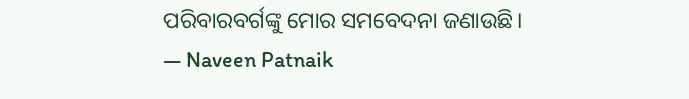ପରିବାରବର୍ଗଙ୍କୁ ମୋର ସମବେଦନା ଜଣାଉଛି।
— Naveen Patnaik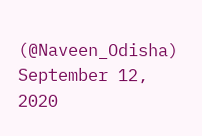(@Naveen_Odisha) September 12, 2020